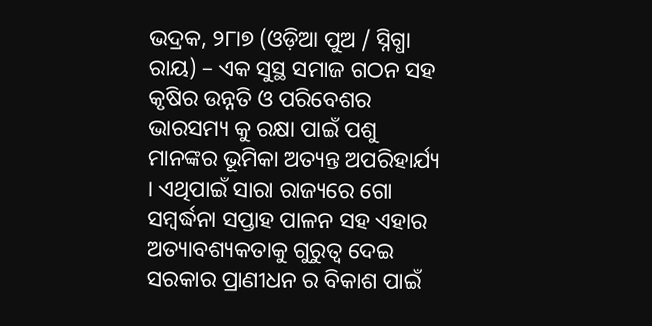ଭଦ୍ରକ, ୨୮ା୭ (ଓଡ଼ିଆ ପୁଅ / ସ୍ନିଗ୍ଧା ରାୟ) – ଏକ ସୁସ୍ଥ ସମାଜ ଗଠନ ସହ କୃଷିର ଉନ୍ନତି ଓ ପରିବେଶର ଭାରସମ୍ୟ କୁ ରକ୍ଷା ପାଇଁ ପଶୁ ମାନଙ୍କର ଭୂମିକା ଅତ୍ୟନ୍ତ ଅପରିହାର୍ଯ୍ୟ । ଏଥିପାଇଁ ସାରା ରାଜ୍ୟରେ ଗୋ ସମ୍ବର୍ଦ୍ଧନା ସପ୍ତାହ ପାଳନ ସହ ଏହାର ଅତ୍ୟାବଶ୍ୟକତାକୁ ଗୁରୁତ୍ୱ ଦେଇ ସରକାର ପ୍ରାଣୀଧନ ର ବିକାଶ ପାଇଁ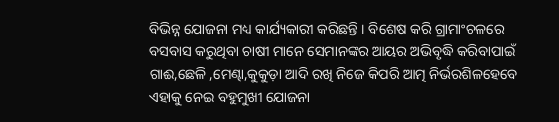ବିଭିନ୍ନ ଯୋଜନା ମଧ୍ୟ କାର୍ଯ୍ୟକାରୀ କରିଛନ୍ତି । ବିଶେଷ କରି ଗ୍ରାମାଂଚଳରେ ବସବାସ କରୁଥିବା ଚାଷୀ ମାନେ ସେମାନଙ୍କର ଆୟର ଅଭିବୃଦ୍ଧି କରିବାପାଇଁ ଗାଈ,ଛେଳି ,ମେଣ୍ଢା,କୁକୁଡ଼ା ଆଦି ରଖି ନିଜେ କିପରି ଆତ୍ମ ନିର୍ଭରଶିଳହେବେ ଏହାକୁ ନେଇ ବହୁମୁଖୀ ଯୋଜନା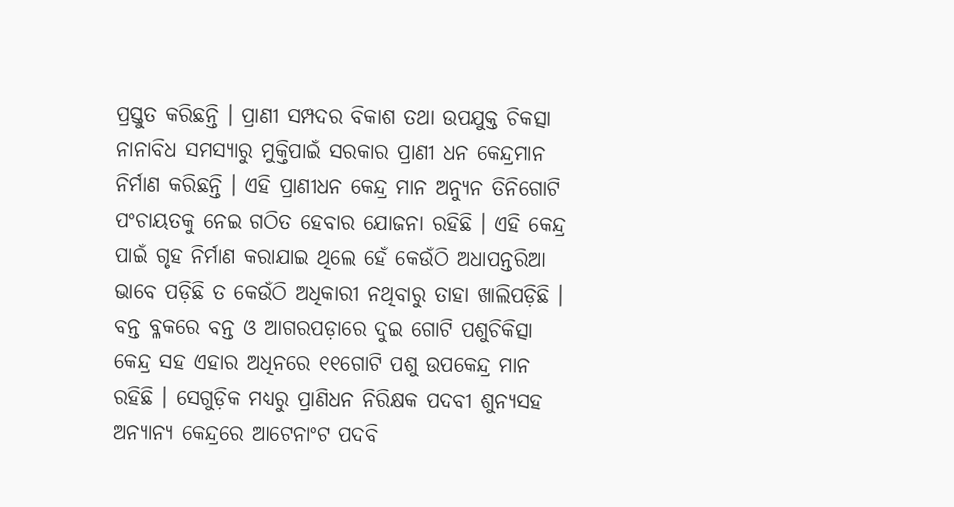ପ୍ରସ୍ତୁତ କରିଛନ୍ତି । ପ୍ରାଣୀ ସମ୍ପଦର ବିକାଶ ତଥା ଉପଯୁକ୍ତ ଚିକତ୍ସା ନାନାବିଧ ସମସ୍ୟାରୁ ମୁକ୍ତିପାଇଁ ସରକାର ପ୍ରାଣୀ ଧନ କେନ୍ଦ୍ରମାନ ନିର୍ମାଣ କରିଛନ୍ତି । ଏହି ପ୍ରାଣୀଧନ କେନ୍ଦ୍ର ମାନ ଅନ୍ୟୁନ ତିନିଗୋଟି ପଂଚାୟତକୁ ନେଇ ଗଠିତ ହେବାର ଯୋଜନା ରହିଛି । ଏହି କେନ୍ଦ୍ର ପାଇଁ ଗୃହ ନିର୍ମାଣ କରାଯାଇ ଥିଲେ ହେଁ କେଉଁଠି ଅଧାପନ୍ତରିଆ ଭାବେ ପଡ଼ିଛି ତ କେଉଁଠି ଅଧିକାରୀ ନଥିବାରୁ ତାହା ଖାଲିପଡ଼ିଛି । ବନ୍ତ ବ୍ଳକରେ ବନ୍ତ ଓ ଆଗରପଡ଼ାରେ ଦୁଇ ଗୋଟି ପଶୁଚିକିତ୍ସା କେନ୍ଦ୍ର ସହ ଏହାର ଅଧିନରେ ୧୧ଗୋଟି ପଶୁ ଉପକେନ୍ଦ୍ର ମାନ ରହିଛି । ସେଗୁଡ଼ିକ ମଧ୍ୟରୁ ପ୍ରାଣିଧନ ନିରିକ୍ଷକ ପଦବୀ ଶୁନ୍ୟସହ ଅନ୍ୟାନ୍ୟ କେନ୍ଦ୍ରରେ ଆଟେନାଂଟ ପଦବି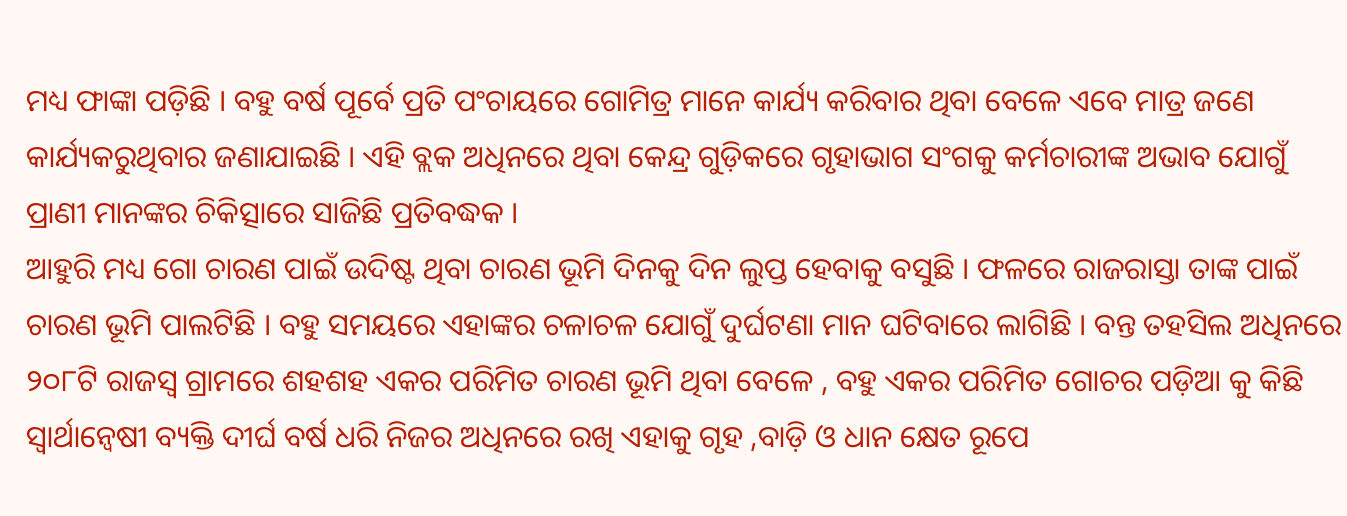ମଧ୍ୟ ଫାଙ୍କା ପଡ଼ିଛି । ବହୁ ବର୍ଷ ପୂର୍ବେ ପ୍ରତି ପଂଚାୟରେ ଗୋମିତ୍ର ମାନେ କାର୍ଯ୍ୟ କରିବାର ଥିବା ବେଳେ ଏବେ ମାତ୍ର ଜଣେ କାର୍ଯ୍ୟକରୁଥିବାର ଜଣାଯାଇଛି । ଏହି ବ୍ଲକ ଅଧିନରେ ଥିବା କେନ୍ଦ୍ର ଗୁଡ଼ିକରେ ଗୃହାଭାଗ ସଂଗକୁ କର୍ମଚାରୀଙ୍କ ଅଭାବ ଯୋଗୁଁ ପ୍ରାଣୀ ମାନଙ୍କର ଚିକିତ୍ସାରେ ସାଜିଛି ପ୍ରତିବଦ୍ଧକ ।
ଆହୁରି ମଧ୍ୟ ଗୋ ଚାରଣ ପାଇଁ ଉଦିଷ୍ଟ ଥିବା ଚାରଣ ଭୂମି ଦିନକୁ ଦିନ ଲୁପ୍ତ ହେବାକୁ ବସୁଛି । ଫଳରେ ରାଜରାସ୍ତା ତାଙ୍କ ପାଇଁ ଚାରଣ ଭୂମି ପାଲଟିଛି । ବହୁ ସମୟରେ ଏହାଙ୍କର ଚଳାଚଳ ଯୋଗୁଁ ଦୁର୍ଘଟଣା ମାନ ଘଟିବାରେ ଲାଗିଛି । ବନ୍ତ ତହସିଲ ଅଧିନରେ ୨୦୮ଟି ରାଜସ୍ୱ ଗ୍ରାମରେ ଶହଶହ ଏକର ପରିମିତ ଚାରଣ ଭୂମି ଥିବା ବେଳେ , ବହୁ ଏକର ପରିମିତ ଗୋଚର ପଡ଼ିଆ କୁ କିଛି ସ୍ୱାର୍ଥାନ୍ୱେଷୀ ବ୍ୟକ୍ତି ଦୀର୍ଘ ବର୍ଷ ଧରି ନିଜର ଅଧିନରେ ରଖି ଏହାକୁ ଗୃହ ,ବାଡ଼ି ଓ ଧାନ କ୍ଷେତ ରୂପେ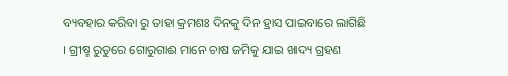ବ୍ୟବହାର କରିବା ରୁ ତାହା କ୍ରମଶଃ ଦିନକୁ ଦିନ ହ୍ରାସ ପାଇବାରେ ଲାଗିଛି । ଗ୍ରୀଷ୍ମ ରୁତୁରେ ଗୋରୁଗାଈ ମାନେ ଚାଷ ଜମିକୁ ଯାଇ ଖାଦ୍ୟ ଗ୍ରହଣ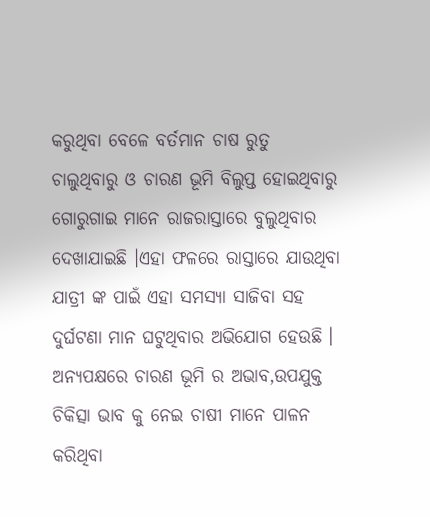କରୁଥିବା ବେଳେ ବର୍ତମାନ ଚାଷ ରୁତୁ ଚାଲୁଥିବାରୁ ଓ ଚାରଣ ଭୂମି ବିଲୁପ୍ତ ହୋଇଥିବାରୁ ଗୋରୁଗାଇ ମାନେ ରାଜରାସ୍ତାରେ ବୁଲୁଥିବାର ଦେଖାଯାଇଛି ।ଏହା ଫଳରେ ରାସ୍ତାରେ ଯାଉଥିବା ଯାତ୍ରୀ ଙ୍କ ପାଇଁ ଏହା ସମସ୍ୟା ସାଜିବା ସହ ଦୁର୍ଘଟଣା ମାନ ଘଟୁଥିବାର ଅଭିଯୋଗ ହେଉଛି । ଅନ୍ୟପକ୍ଷରେ ଚାରଣ ଭୂମି ର ଅଭାବ,ଉପଯୁକ୍ତ ଚିକିତ୍ସା ଭାବ କୁ ନେଇ ଚାଷୀ ମାନେ ପାଳନ କରିଥିବା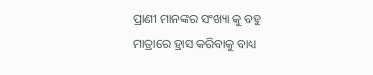ପ୍ରାଣୀ ମାନଙ୍କର ସଂଖ୍ୟା କୁ ବହୁ ମାତ୍ରାରେ ହ୍ରାସ କରିବାକୁ ବାଧ୍ୟ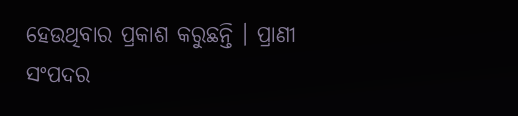ହେଉଥିବାର ପ୍ରକାଶ କରୁଛନ୍ତି । ପ୍ରାଣୀ ସଂପଦର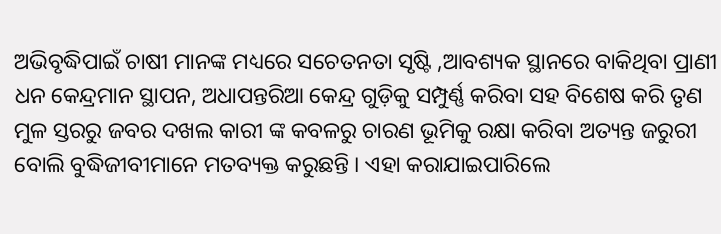ଅଭିବୃଦ୍ଧିପାଇଁ ଚାଷୀ ମାନଙ୍କ ମଧ୍ୟରେ ସଚେତନତା ସୃଷ୍ଟି ,ଆବଶ୍ୟକ ସ୍ଥାନରେ ବାକିଥିବା ପ୍ରାଣୀ ଧନ କେନ୍ଦ୍ରମାନ ସ୍ଥାପନ, ଅଧାପନ୍ତରିଆ କେନ୍ଦ୍ର ଗୁଡ଼ିକୁ ସମ୍ପୁର୍ଣ୍ଣ କରିବା ସହ ବିଶେଷ କରି ତୃଣ ମୁଳ ସ୍ତରରୁ ଜବର ଦଖଲ କାରୀ ଙ୍କ କବଳରୁ ଚାରଣ ଭୂମିକୁ ରକ୍ଷା କରିବା ଅତ୍ୟନ୍ତ ଜରୁରୀ ବୋଲି ବୁଦ୍ଧିଜୀବୀମାନେ ମତବ୍ୟକ୍ତ କରୁଛନ୍ତି । ଏହା କରାଯାଇପାରିଲେ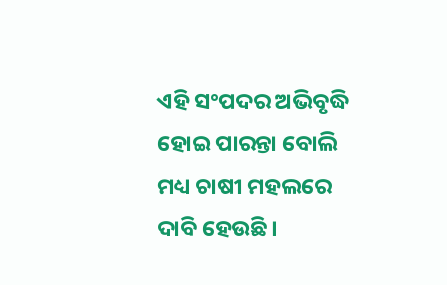ଏହି ସଂପଦର ଅଭିବୃଦ୍ଧି ହୋଇ ପାରନ୍ତା ବୋଲି ମଧ୍ୟ ଚାଷୀ ମହଲରେ ଦାବି ହେଉଛି ।